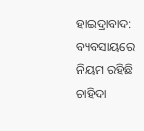ହାଇଦ୍ରାବାଦ: ବ୍ୟବସାୟରେ ନିୟମ ରହିଛି ଚାହିଦା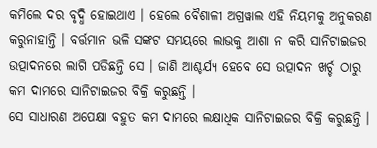କମିଲେ ଦର ବୃଦ୍ଧି ହୋଇଥାଏ । ହେଲେ ବୈଶାଳୀ ଅଗ୍ରୱାଲ ଏହି ନିୟମକୁ ଅନୁକରଣ କରୁନାହାନ୍ତି । ବର୍ତ୍ତମାନ ଭଳି ସଙ୍କଟ ସମୟରେ ଲାଭକୁ ଆଶା ନ କରି ସାନିଟାଇଜର ଉତ୍ପାଦନରେ ଲାଗି ପଡିଛନ୍ତି ସେ । ଜାଣି ଆଶ୍ଚର୍ଯ୍ୟ ହେବେ ସେ ଉତ୍ପାଦନ ଖର୍ଚ୍ଚ ଠାରୁ କମ ଦାମରେ ସାନିଟାଇଜର ବିକ୍ରି କରୁଛନ୍ତି ।
ସେ ସାଧାରଣ ଅପେକ୍ଷା ବହୁତ କମ ଦାମରେ ଲକ୍ଷାଧିକ ସାନିଟାଇଜର ବିକ୍ରି କରୁଛନ୍ତି ।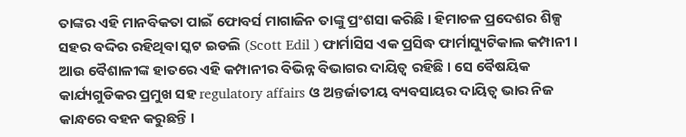ତାଙ୍କର ଏହି ମାନବିକତା ପାଇଁ ଫୋବର୍ସ ମାଗାଜିନ ତାଙ୍କୁ ପ୍ରଂଶସା କରିଛି । ହିମାଚଳ ପ୍ରଦେଶର ଶିଳ୍ପ ସହର ବଦ୍ଦିର ରହିଥିବା ସ୍କଟ ଇଡଲି (Scott Edil ) ଫାର୍ମାସିସ ଏକ ପ୍ରସିଦ୍ଧ ଫାର୍ମାସ୍ୟୁଟିକାଲ କମ୍ପାନୀ । ଆଉ ବୈଶାଳୀଙ୍କ ହାତରେ ଏହି କମ୍ପାନୀର ବିଭିନ୍ନ ବିଭାଗର ଦାୟିତ୍ବ ରହିଛି । ସେ ବୈଷୟିକ କାର୍ଯ୍ୟଗୁଡିକର ପ୍ରମୁଖ ସହ regulatory affairs ଓ ଅନ୍ତର୍ଜାତୀୟ ବ୍ୟବସାୟର ଦାୟିତ୍ବ ଭାର ନିଜ କାନ୍ଧରେ ବହନ କରୁଛନ୍ତି ।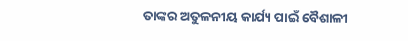ତାଙ୍କର ଅତୁଳନୀୟ କାର୍ଯ୍ୟ ପାଇଁ ବୈଶାଳୀ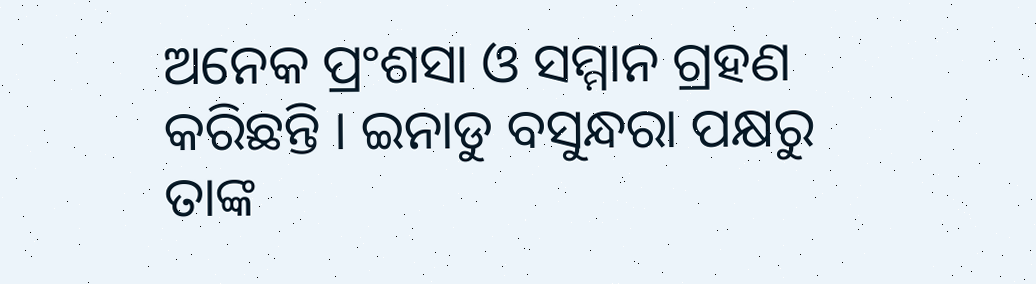ଅନେକ ପ୍ରଂଶସା ଓ ସମ୍ମାନ ଗ୍ରହଣ କରିଛନ୍ତି । ଇନାଡୁ ବସୁନ୍ଧରା ପକ୍ଷରୁ ତାଙ୍କ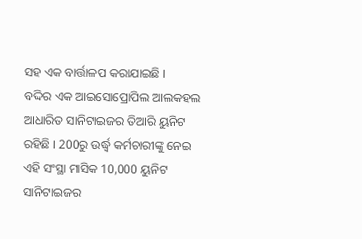ସହ ଏକ ବାର୍ତ୍ତାଳପ କରାଯାଇଛି ।
ବଦ୍ଦିର ଏକ ଆଇସୋପ୍ରୋପିଲ ଆଲକହଲ ଆଧାରିତ ସାନିଟାଇଜର ତିଆରି ୟୁନିଟ ରହିଛି । 200ରୁ ଉର୍ଦ୍ଧ୍ବ କର୍ମଚାରୀଙ୍କୁ ନେଇ ଏହି ସଂସ୍ଥା ମାସିକ 10,000 ୟୁନିଟ ସାନିଟାଇଜର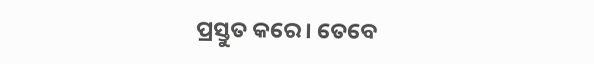ପ୍ରସ୍ତୁତ କରେ । ତେବେ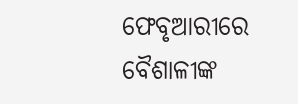ଫେବୃଆରୀରେ ବୈଶାଳୀଙ୍କ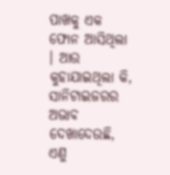ପାଖକୁ ଏକ ଫୋନ ଆସିଥିଲା । ଆଉ କୁହାଯାଇଥିଲା କି, ସାନିଟାଇଜରର ଅଭାବ ଦେଖାଦେଉଛି, ଏଣୁ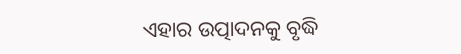ଏହାର ଉତ୍ପାଦନକୁ ବୃଦ୍ଧି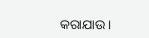କରାଯାଉ ।